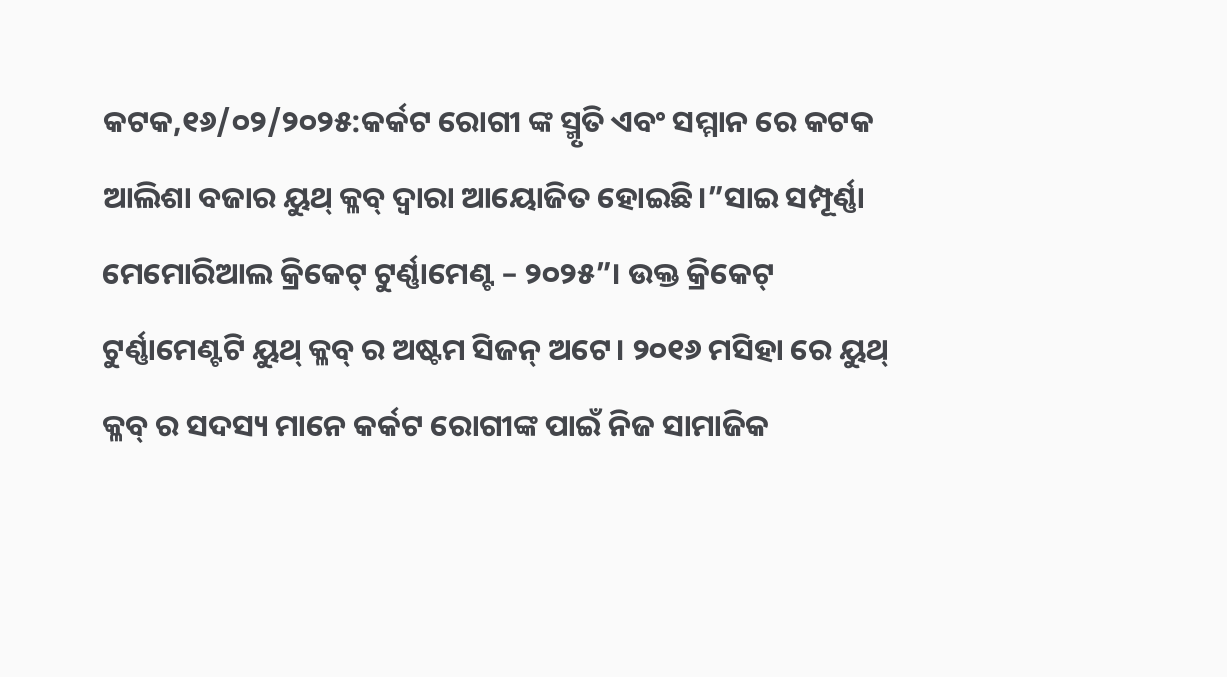କଟକ,୧୬/୦୨/୨୦୨୫:କର୍କଟ ରୋଗୀ ଙ୍କ ସ୍ମୃତି ଏବଂ ସମ୍ମାନ ରେ କଟକ ଆଲିଶା ବଜାର ୟୁଥ୍ କ୍ଳବ୍ ଦ୍ଵାରା ଆୟୋଜିତ ହୋଇଛି।”ସାଇ ସମ୍ପୂର୍ଣ୍ଣା ମେମୋରିଆଲ କ୍ରିକେଟ୍ ଟୁର୍ଣ୍ଣାମେଣ୍ଟ – ୨୦୨୫”। ଉକ୍ତ କ୍ରିକେଟ୍ ଟୁର୍ଣ୍ଣାମେଣ୍ଟଟି ୟୁଥ୍ କ୍ଳବ୍ ର ଅଷ୍ଟମ ସିଜନ୍ ଅଟେ। ୨୦୧୬ ମସିହା ରେ ୟୁଥ୍ କ୍ଳବ୍ ର ସଦସ୍ୟ ମାନେ କର୍କଟ ରୋଗୀଙ୍କ ପାଇଁ ନିଜ ସାମାଜିକ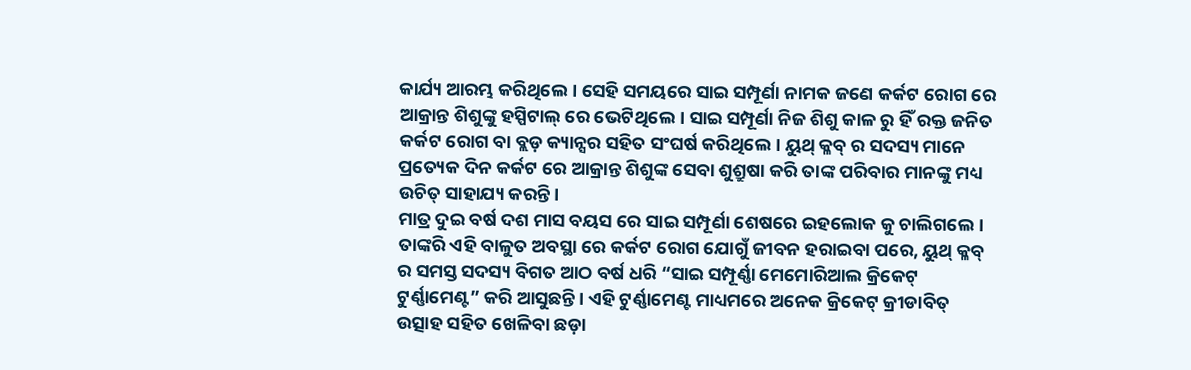କାର୍ଯ୍ୟ ଆରମ୍ଭ କରିଥିଲେ। ସେହି ସମୟରେ ସାଇ ସମ୍ପୂର୍ଣା ନାମକ ଜଣେ କର୍କଟ ରୋଗ ରେ ଆକ୍ରାନ୍ତ ଶିଶୁଙ୍କୁ ହସ୍ପିଟାଲ୍ ରେ ଭେଟିଥିଲେ। ସାଇ ସମ୍ପୂର୍ଣା ନିଜ ଶିଶୁ କାଳ ରୁ ହିଁ ରକ୍ତ ଜନିତ କର୍କଟ ରୋଗ ବା ବ୍ଲଡ଼ କ୍ୟାନ୍ସର ସହିତ ସଂଘର୍ଷ କରିଥିଲେ। ୟୁଥ୍ କ୍ଳବ୍ ର ସଦସ୍ୟ ମାନେ ପ୍ରତ୍ୟେକ ଦିନ କର୍କଟ ରେ ଆକ୍ରାନ୍ତ ଶିଶୁଙ୍କ ସେବା ଶୁଶ୍ରୁଷା କରି ତାଙ୍କ ପରିବାର ମାନଙ୍କୁ ମଧ୍ୟ ଉଚିତ୍ ସାହାଯ୍ୟ କରନ୍ତି।
ମାତ୍ର ଦୁଇ ବର୍ଷ ଦଶ ମାସ ବୟସ ରେ ସାଇ ସମ୍ପୂର୍ଣା ଶେଷରେ ଇହଲୋକ କୁ ଚାଲିଗଲେ। ତାଙ୍କରି ଏହି ବାଳୁତ ଅବସ୍ଥା ରେ କର୍କଟ ରୋଗ ଯୋଗୁଁ ଜୀବନ ହରାଇବା ପରେ, ୟୁଥ୍ କ୍ଳବ୍ ର ସମସ୍ତ ସଦସ୍ୟ ବିଗତ ଆଠ ବର୍ଷ ଧରି “ସାଇ ସମ୍ପୂର୍ଣ୍ଣା ମେମୋରିଆଲ କ୍ରିକେଟ୍ ଟୁର୍ଣ୍ଣାମେଣ୍ଟ” କରି ଆସୁଛନ୍ତି। ଏହି ଟୁର୍ଣ୍ଣାମେଣ୍ଟ ମାଧ୍ୟମରେ ଅନେକ କ୍ରିକେଟ୍ କ୍ରୀଡାବିତ୍ ଉତ୍ସାହ ସହିତ ଖେଳିବା ଛଡ଼ା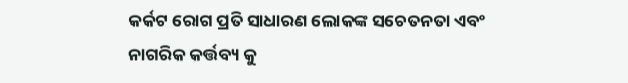କର୍କଟ ରୋଗ ପ୍ରତି ସାଧାରଣ ଲୋକଙ୍କ ସଚେତନତା ଏବଂ ନାଗରିକ କର୍ତ୍ତବ୍ୟ କୁ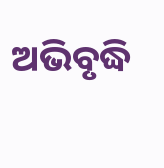ଅଭିବୃଦ୍ଧି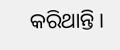କରିଥାନ୍ତି।